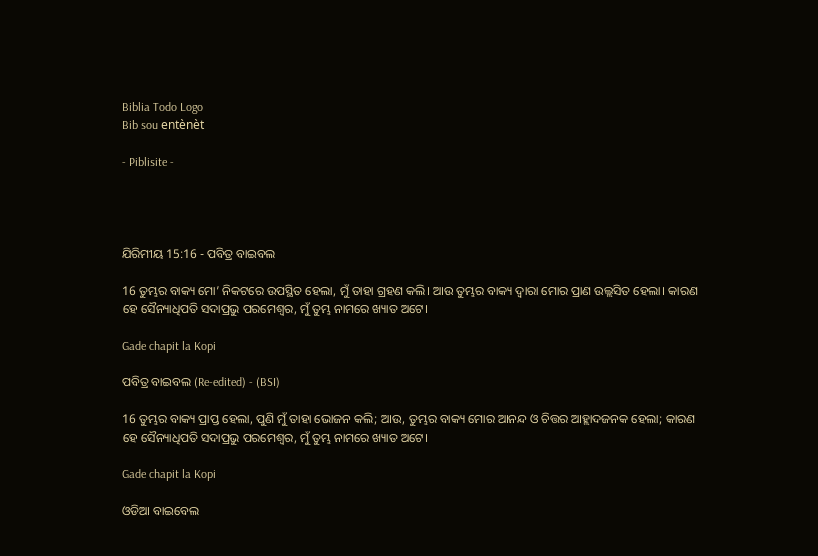Biblia Todo Logo
Bib sou entènèt

- Piblisite -




ଯିରିମୀୟ 15:16 - ପବିତ୍ର ବାଇବଲ

16 ତୁମ୍ଭର ବାକ୍ୟ ମୋ’ ନିକଟରେ ଉପସ୍ଥିତ ହେଲା, ମୁଁ ତାହା ଗ୍ରହଣ କଲି। ଆଉ ତୁମ୍ଭର ବାକ୍ୟ ଦ୍ୱାରା ମୋର ପ୍ରାଣ ଉଲ୍ଲସିତ ହେଲା। କାରଣ ହେ ସୈନ୍ୟାଧିପତି ସଦାପ୍ରଭୁ ପରମେଶ୍ୱର, ମୁଁ ତୁମ୍ଭ ନାମରେ ଖ୍ୟାତ ଅଟେ।

Gade chapit la Kopi

ପବିତ୍ର ବାଇବଲ (Re-edited) - (BSI)

16 ତୁମ୍ଭର ବାକ୍ୟ ପ୍ରାପ୍ତ ହେଲା, ପୁଣି ମୁଁ ତାହା ଭୋଜନ କଲି; ଆଉ, ତୁମ୍ଭର ବାକ୍ୟ ମୋର ଆନନ୍ଦ ଓ ଚିତ୍ତର ଆହ୍ଲାଦଜନକ ହେଲା; କାରଣ ହେ ସୈନ୍ୟାଧିପତି ସଦାପ୍ରଭୁ ପରମେଶ୍ଵର, ମୁଁ ତୁମ୍ଭ ନାମରେ ଖ୍ୟାତ ଅଟେ।

Gade chapit la Kopi

ଓଡିଆ ବାଇବେଲ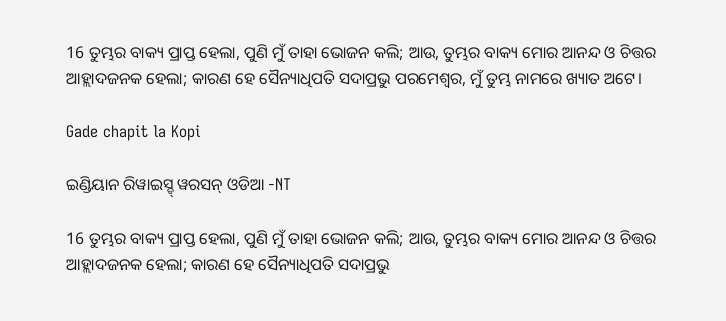16 ତୁମ୍ଭର ବାକ୍ୟ ପ୍ରାପ୍ତ ହେଲା, ପୁଣି ମୁଁ ତାହା ଭୋଜନ କଲି; ଆଉ, ତୁମ୍ଭର ବାକ୍ୟ ମୋର ଆନନ୍ଦ ଓ ଚିତ୍ତର ଆହ୍ଲାଦଜନକ ହେଲା; କାରଣ ହେ ସୈନ୍ୟାଧିପତି ସଦାପ୍ରଭୁ ପରମେଶ୍ୱର, ମୁଁ ତୁମ୍ଭ ନାମରେ ଖ୍ୟାତ ଅଟେ।

Gade chapit la Kopi

ଇଣ୍ଡିୟାନ ରିୱାଇସ୍ଡ୍ ୱରସନ୍ ଓଡିଆ -NT

16 ତୁମ୍ଭର ବାକ୍ୟ ପ୍ରାପ୍ତ ହେଲା, ପୁଣି ମୁଁ ତାହା ଭୋଜନ କଲି; ଆଉ, ତୁମ୍ଭର ବାକ୍ୟ ମୋର ଆନନ୍ଦ ଓ ଚିତ୍ତର ଆହ୍ଲାଦଜନକ ହେଲା; କାରଣ ହେ ସୈନ୍ୟାଧିପତି ସଦାପ୍ରଭୁ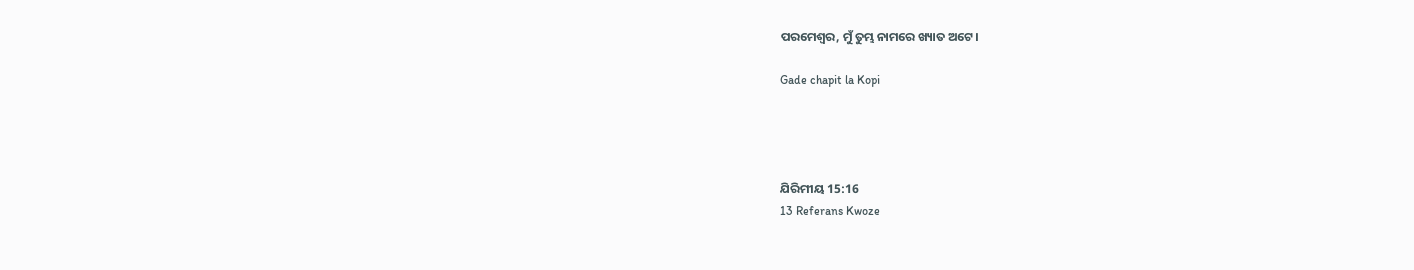ପରମେଶ୍ୱର, ମୁଁ ତୁମ୍ଭ ନାମରେ ଖ୍ୟାତ ଅଟେ।

Gade chapit la Kopi




ଯିରିମୀୟ 15:16
13 Referans Kwoze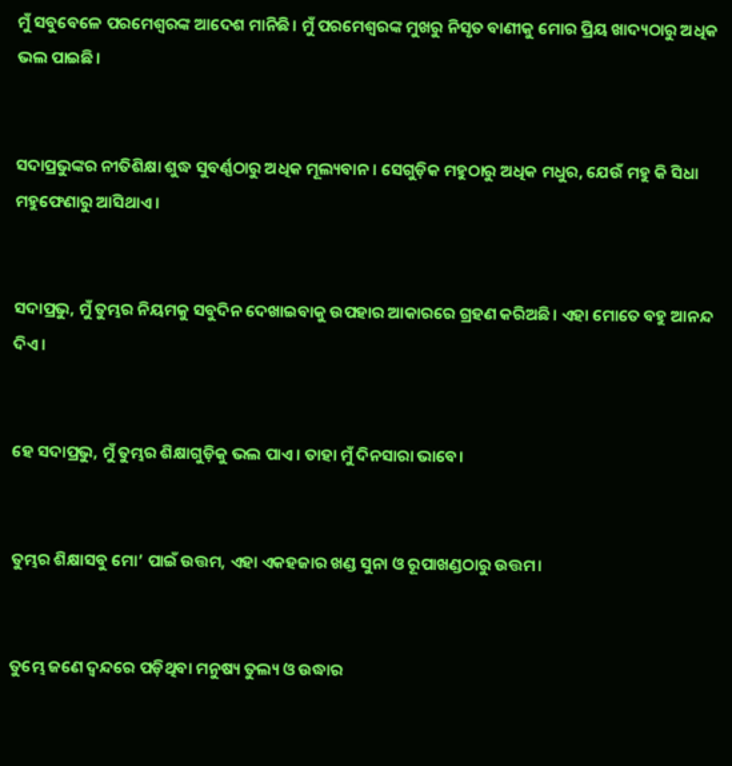ମୁଁ ସବୁବେଳେ ପରମେଶ୍ୱରଙ୍କ ଆଦେଶ ମାନିଛି। ମୁଁ ପରମେଶ୍ୱରଙ୍କ ମୁଖରୁ ନିସୃତ ବାଣୀକୁ ମୋର ପ୍ରିୟ ଖାଦ୍ୟଠାରୁ ଅଧିକ ଭଲ ପାଇଛି।


ସଦାପ୍ରଭୁଙ୍କର ନୀତିଶିକ୍ଷା ଶୁଦ୍ଧ ସୁବର୍ଣ୍ଣଠାରୁ ଅଧିକ ମୂଲ୍ୟବାନ। ସେଗୁଡ଼ିକ ମହୁଠାରୁ ଅଧିକ ମଧୁର, ଯେଉଁ ମହୁ କି ସିଧା ମହୁଫେଣାରୁ ଆସିଥାଏ।


ସଦାପ୍ରଭୁ, ମୁଁ ତୁମ୍ଭର ନିୟମକୁ ସବୁଦିନ ଦେଖାଇବାକୁ ଉପହାର ଆକାରରେ ଗ୍ରହଣ କରିଅଛି। ଏହା ମୋତେ ବହୁ ଆନନ୍ଦ ଦିଏ।


ହେ ସଦାପ୍ରଭୁ, ମୁଁ ତୁମ୍ଭର ଶିକ୍ଷାଗୁଡ଼ିକୁ ଭଲ ପାଏ। ତାହା ମୁଁ ଦିନସାରା ଭାବେ।


ତୁମ୍ଭର ଶିକ୍ଷାସବୁ ମୋ’ ପାଇଁ ଉତ୍ତମ, ଏହା ଏକହଜାର ଖଣ୍ଡ ସୁନା ଓ ରୂପାଖଣ୍ଡଠାରୁ ଉତ୍ତମ।


ତୁମ୍ଭେ ଜଣେ ଦ୍ୱନ୍ଦରେ ପଡ଼ିଥିବା ମନୁଷ୍ୟ ତୁଲ୍ୟ ଓ ଉଦ୍ଧାର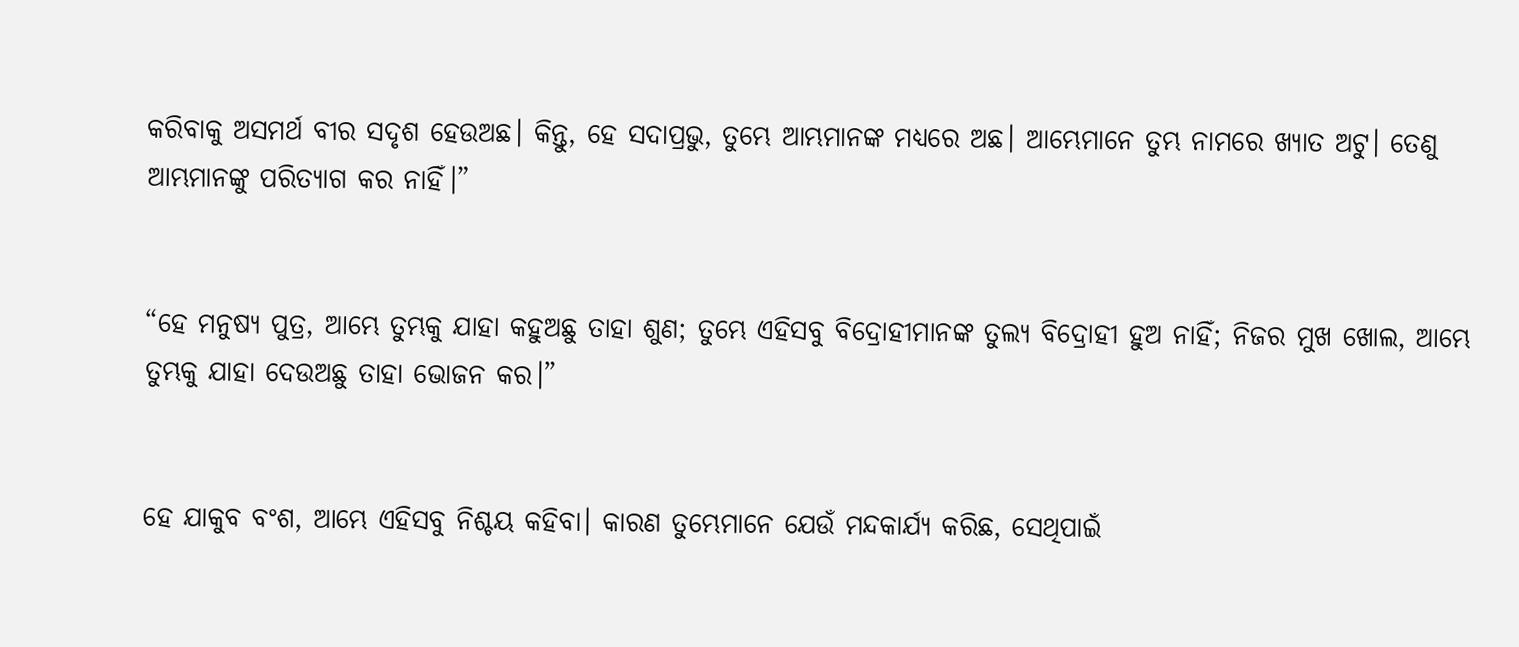କରିବାକୁ ଅସମର୍ଥ ବୀର ସଦୃଶ ହେଉଅଛ। କିନ୍ତୁ, ହେ ସଦାପ୍ରଭୁ, ତୁମ୍ଭେ ଆମ୍ଭମାନଙ୍କ ମଧ୍ୟରେ ଅଛ। ଆମ୍ଭେମାନେ ତୁମ୍ଭ ନାମରେ ଖ୍ୟାତ ଅଟୁ। ତେଣୁ ଆମ୍ଭମାନଙ୍କୁ ପରିତ୍ୟାଗ କର ନାହିଁ।”


“ହେ ମନୁଷ୍ୟ ପୁତ୍ର, ଆମ୍ଭେ ତୁମ୍ଭକୁ ଯାହା କହୁଅଛୁ ତାହା ଶୁଣ; ତୁମ୍ଭେ ଏହିସବୁ ବିଦ୍ରୋହୀମାନଙ୍କ ତୁଲ୍ୟ ବିଦ୍ରୋହୀ ହୁଅ ନାହିଁ; ନିଜର ମୁଖ ଖୋଲ, ଆମ୍ଭେ ତୁମ୍ଭକୁ ଯାହା ଦେଉଅଛୁ ତାହା ଭୋଜନ କର।”


ହେ ଯାକୁବ ବଂଶ, ଆମ୍ଭେ ଏହିସବୁ ନିଶ୍ଚୟ କହିବା। କାରଣ ତୁମ୍ଭେମାନେ ଯେଉଁ ମନ୍ଦକାର୍ଯ୍ୟ କରିଛ, ସେଥିପାଇଁ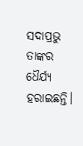ସଦାପ୍ରଭୁ ତାଙ୍କର ଧୈର୍ଯ୍ୟ ହରାଇଛନ୍ତି।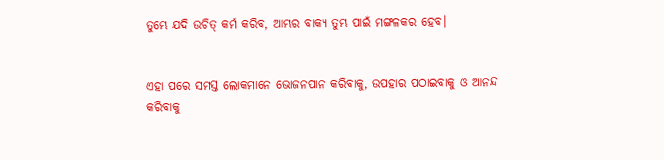ତୁମ୍ଭେ ଯଦି ଉଚିତ୍ କର୍ମ କରିବ, ଆମ୍ଭର ବାକ୍ୟ ତୁମ୍ଭ ପାଇଁ ମଙ୍ଗଳକର ହେବ।


ଏହା ପରେ ସମସ୍ତ ଲୋକମାନେ ଭୋଜନପାନ କରିବାକୁ, ଉପହାର ପଠାଇବାକୁ ଓ ଆନନ୍ଦ କରିବାକୁ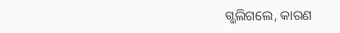ଗ୍ଭଲିଗଲେ, କାରଣ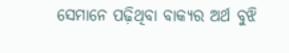ସେମାନେ ପଢ଼ିଥିବା ବାକ୍ୟର ଅର୍ଥ ବୁଝି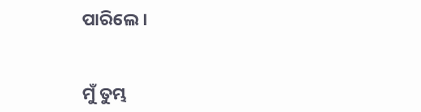ପାରିଲେ।


ମୁଁ ତୁମ୍ଭ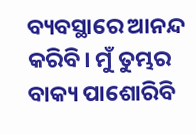ବ୍ୟବସ୍ଥାରେ ଆନନ୍ଦ କରିବି। ମୁଁ ତୁମ୍ଭର ବାକ୍ୟ ପାଶୋରିବି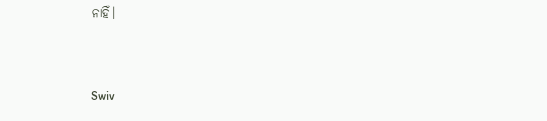ନାହିଁ।


Swiv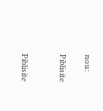nou:

Piblisite


Piblisite